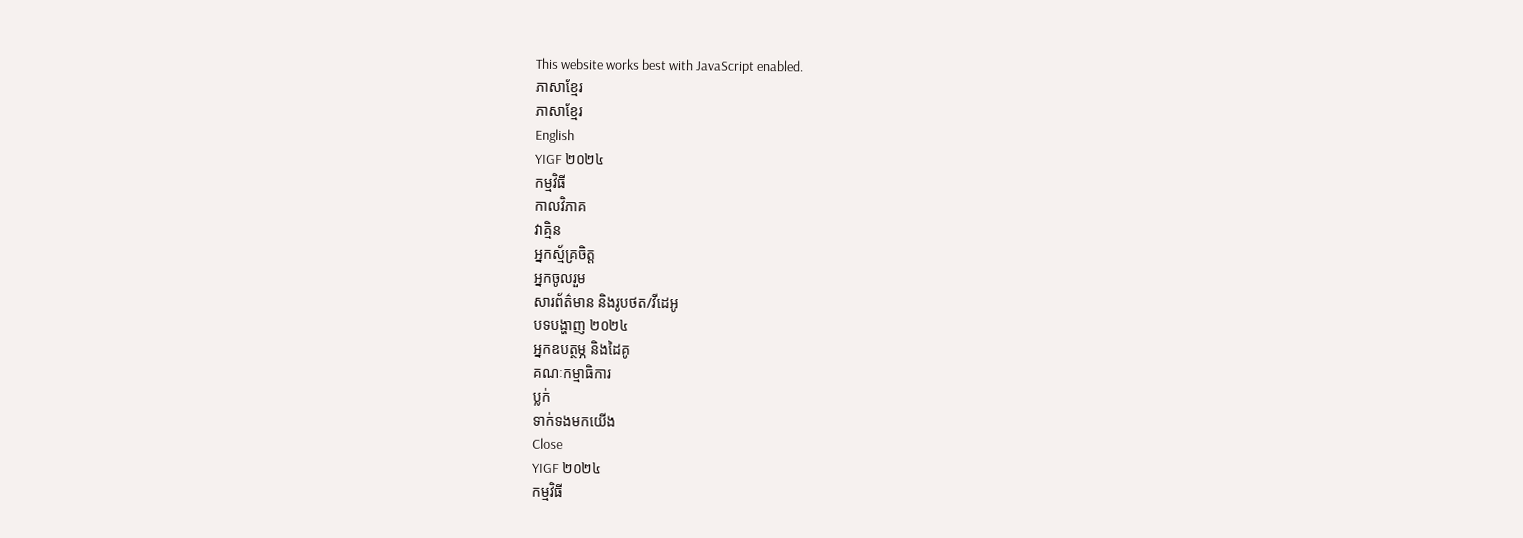This website works best with JavaScript enabled.
ភាសាខ្មែរ
ភាសាខ្មែរ
English
YIGF ២០២៤
កម្មវិធី
កាលវិភាគ
វាគ្មិន
អ្នកស្ម័គ្រចិត្ត
អ្នកចូលរួម
សារព័ត៌មាន និងរូបថត/វីដេអូ
បទបង្ហាញ ២០២៤
អ្នកឧបត្ថម្ភ និងដៃគូ
គណៈកម្មាធិការ
ប្លក់
ទាក់ទងមកយើង
Close
YIGF ២០២៤
កម្មវិធី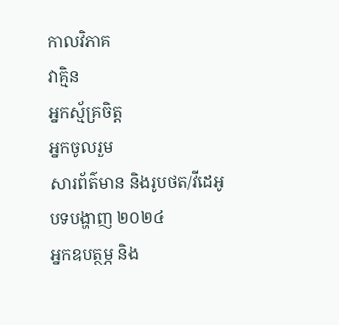កាលវិភាគ
វាគ្មិន
អ្នកស្ម័គ្រចិត្ត
អ្នកចូលរួម
សារព័ត៌មាន និងរូបថត/វីដេអូ
បទបង្ហាញ ២០២៤
អ្នកឧបត្ថម្ភ និង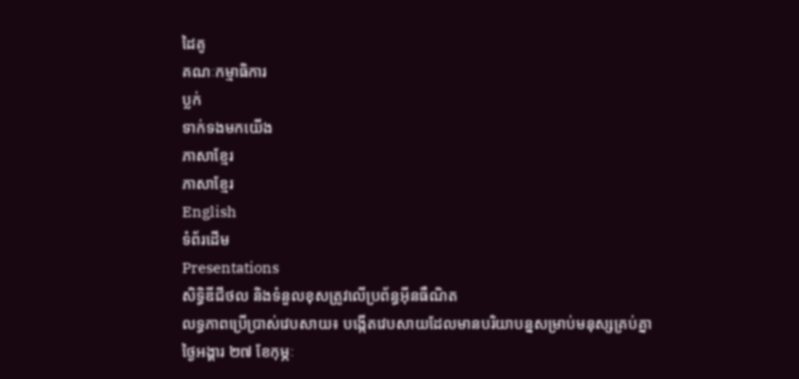ដៃគូ
គណៈកម្មាធិការ
ប្លក់
ទាក់ទងមកយើង
ភាសាខ្មែរ
ភាសាខ្មែរ
English
ទំព័រដើម
Presentations
សិទ្ធិឌីជីថល និងទំនួលខុសត្រូវលើប្រព័ន្ធអ៊ីនធឺណិត
លទ្ធភាពប្រើប្រាស់វេបសាយ៖ បង្កើតវេបសាយដែលមានបរិយាបន្នសម្រាប់មនុស្សគ្រប់គ្នា
ថ្ងៃអង្គារ ២៧ ខែកុម្ភៈ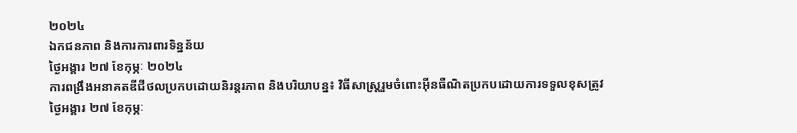២០២៤
ឯកជនភាព និងការការពារទិន្នន័យ
ថ្ងៃអង្គារ ២៧ ខែកុម្ភៈ ២០២៤
ការពង្រឹងអនាគតឌីជីថលប្រកបដោយនិរន្តរភាព និងបរិយាបន្ន៖ វិធីសាស្រ្តរួមចំពោះអ៊ីនធឺណិតប្រកបដោយការទទួលខុសត្រូវ
ថ្ងៃអង្គារ ២៧ ខែកុម្ភៈ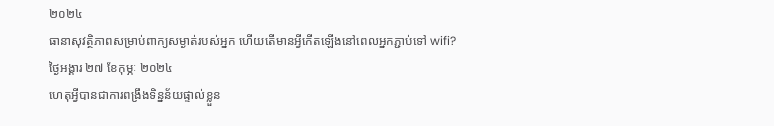២០២៤
ធានាសុវត្ថិភាពសម្រាប់ពាក្យសម្ងាត់របស់អ្នក ហើយតើមានអ្វីកើតឡើងនៅពេលអ្នកភ្ជាប់ទៅ wifi?
ថ្ងៃអង្គារ ២៧ ខែកុម្ភៈ ២០២៤
ហេតុអ្វីបានជាការពង្រឹងទិន្នន័យផ្ទាល់ខ្លួន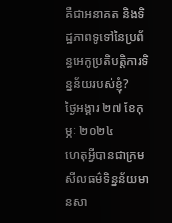គឺជាអនាគត និងទិដ្ឋភាពទូទៅនៃប្រព័ន្ធអេកូប្រតិបត្តិការទិន្នន័យរបស់ខ្ញុំ?
ថ្ងៃអង្គារ ២៧ ខែកុម្ភៈ ២០២៤
ហេតុអ្វីបានជាក្រមសីលធម៌ទិន្នន័យមានសា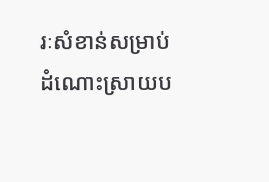រៈសំខាន់សម្រាប់ដំណោះស្រាយប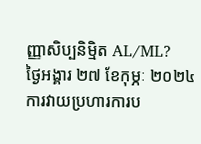ញ្ញាសិប្បនិម្មិត AL/ML?
ថ្ងៃអង្គារ ២៧ ខែកុម្ភៈ ២០២៤
ការវាយប្រហារការប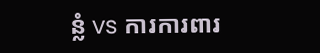ន្លំ vs ការការពារ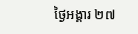ថ្ងៃអង្គារ ២៧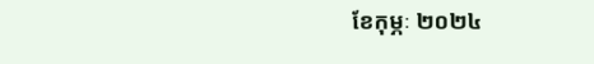ខែកុម្ភៈ ២០២៤